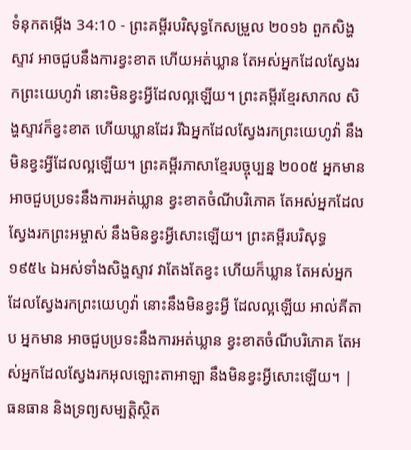ទំនុកតម្កើង 34:10 - ព្រះគម្ពីរបរិសុទ្ធកែសម្រួល ២០១៦ ពួកសិង្ហស្ទាវ អាចជួបនឹងការខ្វះខាត ហើយអត់ឃ្លាន តែអស់អ្នកដែលស្វែងរកព្រះយេហូវ៉ា នោះមិនខ្វះអ្វីដែលល្អឡើយ។ ព្រះគម្ពីរខ្មែរសាកល សិង្ហស្ទាវក៏ខ្វះខាត ហើយឃ្លានដែរ រីឯអ្នកដែលស្វែងរកព្រះយេហូវ៉ា នឹងមិនខ្វះអ្វីដែលល្អឡើយ។ ព្រះគម្ពីរភាសាខ្មែរបច្ចុប្បន្ន ២០០៥ អ្នកមាន អាចជួបប្រទះនឹងការអត់ឃ្លាន ខ្វះខាតចំណីបរិភោគ តែអស់អ្នកដែលស្វែងរកព្រះអម្ចាស់ នឹងមិនខ្វះអ្វីសោះឡើយ។ ព្រះគម្ពីរបរិសុទ្ធ ១៩៥៤ ឯអស់ទាំងសិង្ហស្ទាវ វាតែងតែខ្វះ ហើយក៏ឃ្លាន តែអស់អ្នកដែលស្វែងរកព្រះយេហូវ៉ា នោះនឹងមិនខ្វះអ្វី ដែលល្អឡើយ អាល់គីតាប អ្នកមាន អាចជួបប្រទះនឹងការអត់ឃ្លាន ខ្វះខាតចំណីបរិភោគ តែអស់អ្នកដែលស្វែងរកអុលឡោះតាអាឡា នឹងមិនខ្វះអ្វីសោះឡើយ។ |
ធនធាន និងទ្រព្យសម្បត្តិស្ថិត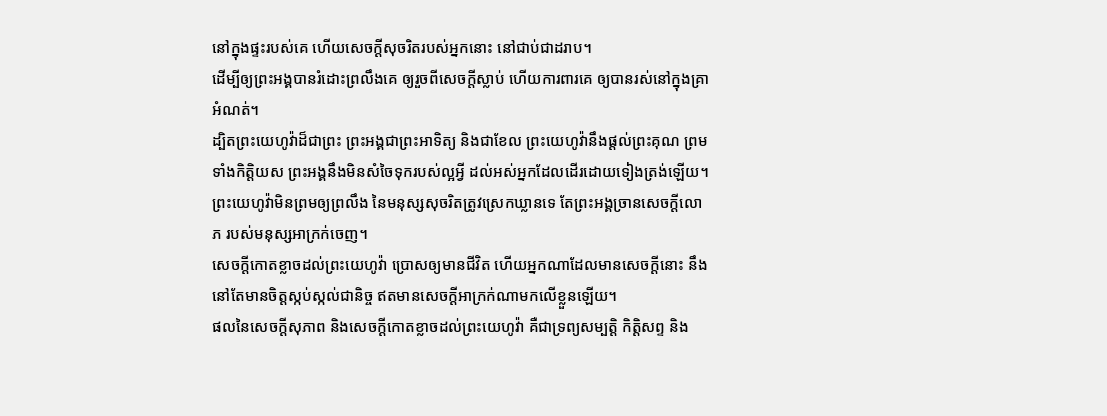នៅក្នុងផ្ទះរបស់គេ ហើយសេចក្ដីសុចរិតរបស់អ្នកនោះ នៅជាប់ជាដរាប។
ដើម្បីឲ្យព្រះអង្គបានរំដោះព្រលឹងគេ ឲ្យរួចពីសេចក្ដីស្លាប់ ហើយការពារគេ ឲ្យបានរស់នៅក្នុងគ្រាអំណត់។
ដ្បិតព្រះយេហូវ៉ាដ៏ជាព្រះ ព្រះអង្គជាព្រះអាទិត្យ និងជាខែល ព្រះយេហូវ៉ានឹងផ្តល់ព្រះគុណ ព្រមទាំងកិត្តិយស ព្រះអង្គនឹងមិនសំចៃទុករបស់ល្អអ្វី ដល់អស់អ្នកដែលដើរដោយទៀងត្រង់ឡើយ។
ព្រះយេហូវ៉ាមិនព្រមឲ្យព្រលឹង នៃមនុស្សសុចរិតត្រូវស្រេកឃ្លានទេ តែព្រះអង្គច្រានសេចក្ដីលោភ របស់មនុស្សអាក្រក់ចេញ។
សេចក្ដីកោតខ្លាចដល់ព្រះយេហូវ៉ា ប្រោសឲ្យមានជីវិត ហើយអ្នកណាដែលមានសេចក្ដីនោះ នឹងនៅតែមានចិត្តស្កប់ស្កល់ជានិច្ច ឥតមានសេចក្ដីអាក្រក់ណាមកលើខ្លួនឡើយ។
ផលនៃសេចក្ដីសុភាព និងសេចក្ដីកោតខ្លាចដល់ព្រះយេហូវ៉ា គឺជាទ្រព្យសម្បត្តិ កិត្តិសព្ទ និង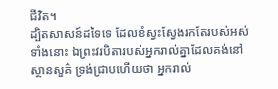ជីវិត។
ដ្បិតសាសន៍ដទៃទេ ដែលខំស្វះស្វែងរកតែរបស់អស់ទាំងនោះ ឯព្រះវរបិតារបស់អ្នករាល់គ្នាដែលគង់នៅស្ថានសួគ៌ ទ្រង់ជ្រាបហើយថា អ្នករាល់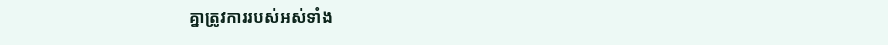គ្នាត្រូវការរបស់អស់ទាំង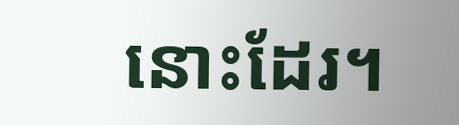នោះដែរ។